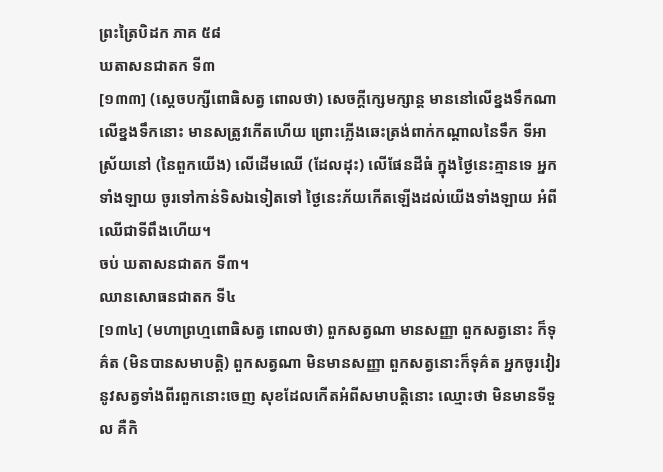ព្រះត្រៃបិដក ភាគ ៥៨
ឃតាសនជាតក ទី៣
[១៣៣] (ស្ដេចបក្សីពោធិសត្វ ពោលថា) សេចក្ដីក្សេមក្សាន្ត មាននៅលើខ្នងទឹកណា លើខ្នងទឹកនោះ មានសត្រូវកើតហើយ ព្រោះភ្លើងឆេះត្រង់ពាក់កណ្ដាលនៃទឹក ទីអាស្រ័យនៅ (នៃពួកយើង) លើដើមឈើ (ដែលដុះ) លើផែនដីធំ ក្នុងថ្ងៃនេះគ្មានទេ អ្នកទាំងឡាយ ចូរទៅកាន់ទិសឯទៀតទៅ ថ្ងៃនេះភ័យកើតឡើងដល់យើងទាំងឡាយ អំពីឈើជាទីពឹងហើយ។
ចប់ ឃតាសនជាតក ទី៣។
ឈានសោធនជាតក ទី៤
[១៣៤] (មហាព្រហ្មពោធិសត្វ ពោលថា) ពួកសត្វណា មានសញ្ញា ពួកសត្វនោះ ក៏ទុគ៌ត (មិនបានសមាបត្តិ) ពួកសត្វណា មិនមានសញ្ញា ពួកសត្វនោះក៏ទុគ៌ត អ្នកចូរវៀរនូវសត្វទាំងពីរពួកនោះចេញ សុខដែលកើតអំពីសមាបត្តិនោះ ឈ្មោះថា មិនមានទីទួល គឺកិ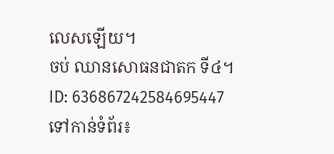លេសឡើយ។
ចប់ ឈានសោធនជាតក ទី៤។
ID: 636867242584695447
ទៅកាន់ទំព័រ៖